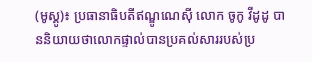(មូស្គូ)៖ ប្រធានាធិបតីឥណ្ឌូណេស៊ី លោក ចូកូ វីដូដូ បាននិយាយថាលោកផ្ទាល់បានប្រគល់សាររបស់ប្រ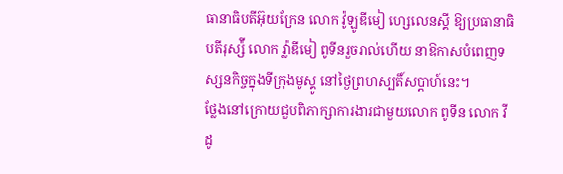ធានាធិបតីអ៊ុយក្រែន លោក វ៉ូឡូឌីមៀ ហ្សេលេនស្គី ឱ្យប្រធានាធិបតីរុស្ស៉ី លោក វ្ល៉ាឌីមៀ ពូទីនរួចរាល់ហើយ នាឱកាសបំពេញទស្សនកិច្ចក្នុងទីក្រុងមូស្គូ នៅថ្ងៃព្រហស្បតិ៍សប្ដាហ៍នេះ។
ថ្លែងនៅក្រោយជួបពិភាក្សាការងារជាមួយលោក ពូទីន លោក វីដូ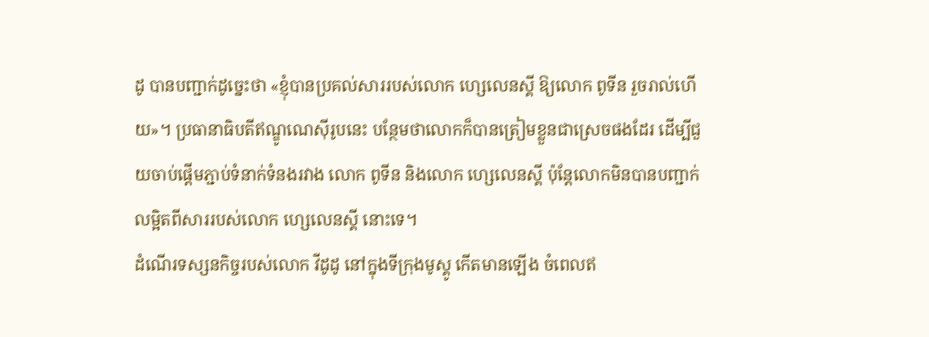ដូ បានបញ្ជាក់ដូច្នេះថា «ខ្ញុំបានប្រគល់សាររបស់លោក ហ្សេលេនស្គី ឱ្យលោក ពូទីន រួចរាល់ហើយ»។ ប្រធានាធិបតីឥណ្ឌូណេស៊ីរូបនេះ បន្ថែមថាលោកក៏បានត្រៀមខ្លួនជាស្រេចផងដែរ ដើម្បីជួយចាប់ផ្ដើមភ្ជាប់ទំនាក់ទំនងរវាង លោក ពូទីន និងលោក ហ្សេលេនស្គី ប៉ុន្តែលោកមិនបានបញ្ជាក់លម្អិតពីសាររបស់លោក ហ្សេលេនស្គី នោះទេ។
ដំណើរទស្សនកិច្ចរបស់លោក វីដូដូ នៅក្នុងទីក្រុងមូស្គូ កើតមានឡើង ចំពេលឥ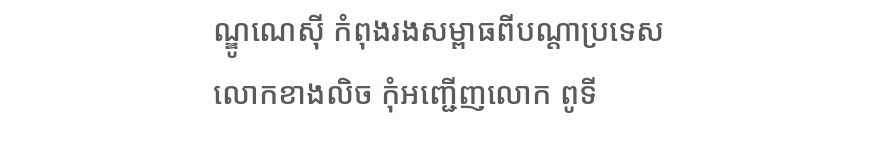ណ្ឌូណេស៊ី កំពុងរងសម្ពាធពីបណ្ដាប្រទេស លោកខាងលិច កុំអញ្ជើញលោក ពូទី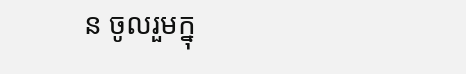ន ចូលរួមក្នុ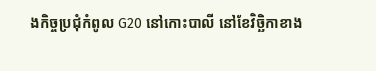ងកិច្ចប្រជុំកំពូល G20 នៅកោះបាលី នៅខែវិច្ឆិកាខាង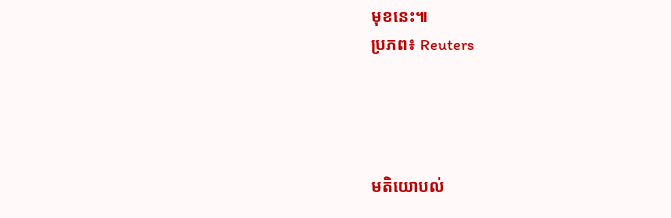មុខនេះ៕
ប្រភព៖ Reuters




មតិយោបល់